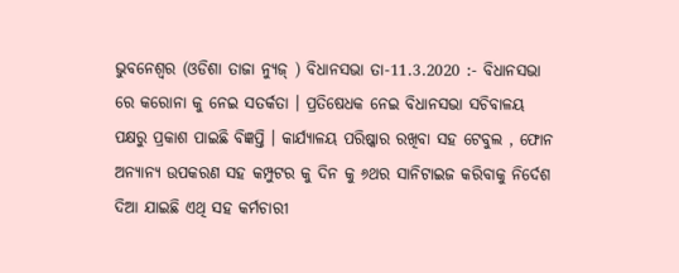ଭୁବନେଶ୍ୱର (ଓଡିଶା ତାଜା ନ୍ୟୁଜ୍ ) ବିଧାନସଭା ତା-11.3.2020 :- ବିଧାନସଭା ରେ କରୋନା କୁ ନେଇ ସତର୍କତା । ପ୍ରତିଷେଧକ ନେଇ ବିଧାନସଭା ସଚିବାଳୟ ପକ୍ଷରୁ ପ୍ରକାଶ ପାଇଛି ବିଜ୍ଞପ୍ତି । କାର୍ଯ୍ୟାଳୟ ପରିଷ୍କାର ରଖିବା ସହ ଟେବୁଲ , ଫୋନ ଅନ୍ୟାନ୍ୟ ଉପକରଣ ସହ କମ୍ପୁଟର କୁ ଦିନ କୁ ୬ଥର ସାନିଟାଇଜ କରିବାକୁ ନିର୍ଦେଶ ଦିଆ ଯାଇଛି ଏଥି ସହ କର୍ମଚାରୀ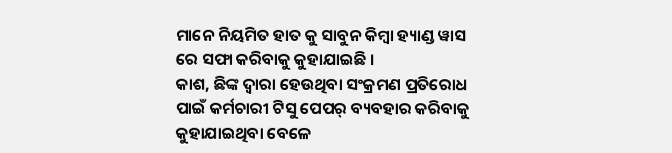ମାନେ ନିୟମିତ ହାତ କୁ ସାବୁନ କିମ୍ବା ହ୍ୟାଣ୍ଡ ୱାସ ରେ ସଫା କରିବାକୁ କୁହାଯାଇଛି ।
କାଶ, ଛିଙ୍କ ଦ୍ୱାରା ହେଉଥିବା ସଂକ୍ରମଣ ପ୍ରତିରୋଧ ପାଇଁ କର୍ମଚାରୀ ଟିସୁ ପେପର୍ ବ୍ୟବହାର କରିବାକୁ କୁହାଯାଇଥିବା ବେଳେ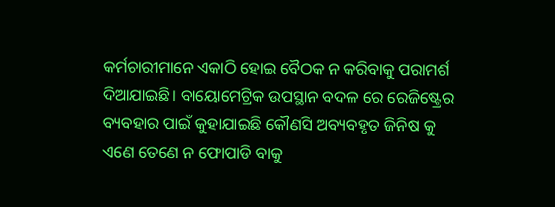କର୍ମଚାରୀମାନେ ଏକାଠି ହୋଇ ବୈଠକ ନ କରିବାକୁ ପରାମର୍ଶ ଦିଆଯାଇଛି। ବାୟୋମେଟ୍ରିକ ଉପସ୍ଥାନ ବଦଳ ରେ ରେଜିଷ୍ଟ୍ରେର ବ୍ୟବହାର ପାଇଁ କୁହାଯାଇଛି କୌଣସି ଅବ୍ୟବହୃତ ଜିନିଷ କୁ ଏଣେ ତେଣେ ନ ଫୋପାଡି ବାକୁ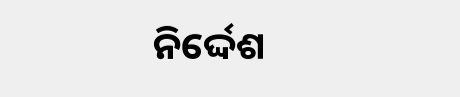ନିର୍ଦ୍ଦେଶ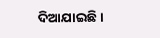ଦିଆଯାଇଛି ।